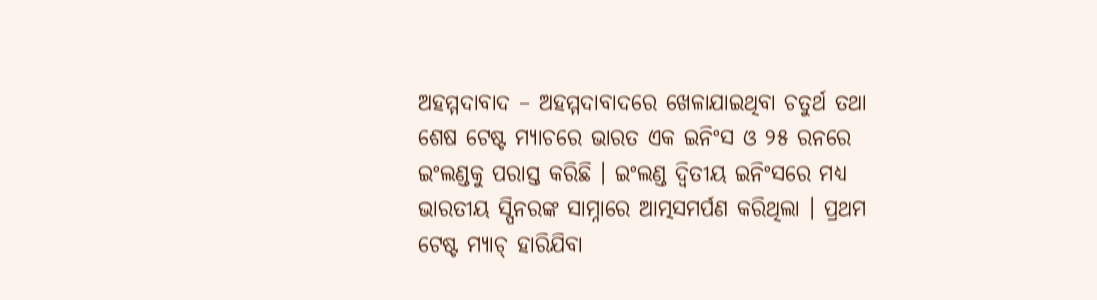ଅହମ୍ମଦାବାଦ – ଅହମ୍ମଦାବାଦରେ ଖେଳାଯାଇଥିବା ଚତୁର୍ଥ ତଥା ଶେଷ ଟେଷ୍ଟ ମ୍ୟାଚରେ ଭାରତ ଏକ ଇନିଂସ ଓ ୨୫ ରନରେ ଇଂଲଣ୍ଡକୁ ପରାସ୍ତ କରିଛି । ଇଂଲଣ୍ଡ ଦ୍ୱିତୀୟ ଇନିଂସରେ ମଧ୍ୟ ଭାରତୀୟ ସ୍ପିନରଙ୍କ ସାମ୍ନାରେ ଆତ୍ମସମର୍ପଣ କରିଥିଲା । ପ୍ରଥମ ଟେଷ୍ଟ ମ୍ୟାଚ୍ ହାରିଯିବା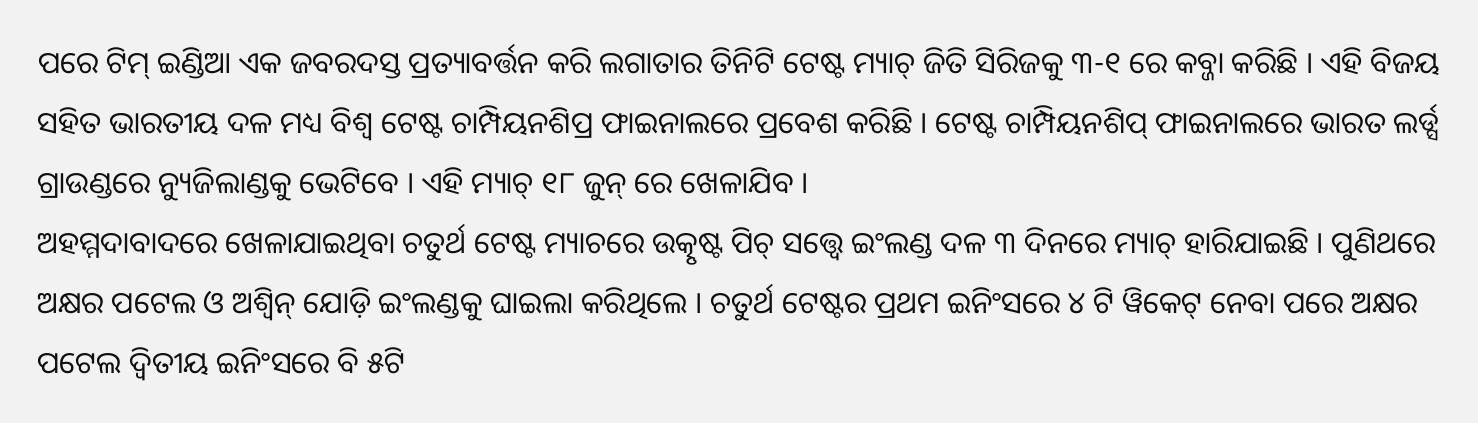ପରେ ଟିମ୍ ଇଣ୍ଡିଆ ଏକ ଜବରଦସ୍ତ ପ୍ରତ୍ୟାବର୍ତ୍ତନ କରି ଲଗାତାର ତିନିଟି ଟେଷ୍ଟ ମ୍ୟାଚ୍ ଜିତି ସିରିଜକୁ ୩-୧ ରେ କବ୍ଜା କରିଛି । ଏହି ବିଜୟ ସହିତ ଭାରତୀୟ ଦଳ ମଧ୍ୟ ବିଶ୍ୱ ଟେଷ୍ଟ ଚାମ୍ପିୟନଶିପ୍ର ଫାଇନାଲରେ ପ୍ରବେଶ କରିଛି । ଟେଷ୍ଟ ଚାମ୍ପିୟନଶିପ୍ ଫାଇନାଲରେ ଭାରତ ଲର୍ଡ୍ସ ଗ୍ରାଉଣ୍ଡରେ ନ୍ୟୁଜିଲାଣ୍ଡକୁ ଭେଟିବେ । ଏହି ମ୍ୟାଚ୍ ୧୮ ଜୁନ୍ ରେ ଖେଳାଯିବ ।
ଅହମ୍ମଦାବାଦରେ ଖେଳାଯାଇଥିବା ଚତୁର୍ଥ ଟେଷ୍ଟ ମ୍ୟାଚରେ ଉତ୍କୃଷ୍ଟ ପିଚ୍ ସତ୍ତ୍ୱେ ଇଂଲଣ୍ଡ ଦଳ ୩ ଦିନରେ ମ୍ୟାଚ୍ ହାରିଯାଇଛି । ପୁଣିଥରେ ଅକ୍ଷର ପଟେଲ ଓ ଅଶ୍ୱିନ୍ ଯୋଡ଼ି ଇଂଲଣ୍ଡକୁ ଘାଇଲା କରିଥିଲେ । ଚତୁର୍ଥ ଟେଷ୍ଟର ପ୍ରଥମ ଇନିଂସରେ ୪ ଟି ୱିକେଟ୍ ନେବା ପରେ ଅକ୍ଷର ପଟେଲ ଦ୍ୱିତୀୟ ଇନିଂସରେ ବି ୫ଟି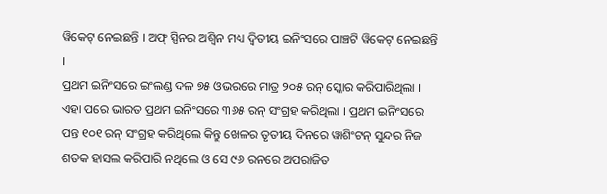ୱିକେଟ୍ ନେଇଛନ୍ତି । ଅଫ୍ ସ୍ପିନର ଅଶ୍ୱିନ ମଧ୍ୟ ଦ୍ୱିତୀୟ ଇନିଂସରେ ପାଞ୍ଚଟି ୱିକେଟ୍ ନେଇଛନ୍ତି ।
ପ୍ରଥମ ଇନିଂସରେ ଇଂଲଣ୍ଡ ଦଳ ୭୫ ଓଭରରେ ମାତ୍ର ୨୦୫ ରନ୍ ସ୍କୋର କରିପାରିଥିଲା । ଏହା ପରେ ଭାରତ ପ୍ରଥମ ଇନିଂସରେ ୩୬୫ ରନ୍ ସଂଗ୍ରହ କରିଥିଲା । ପ୍ରଥମ ଇନିଂସରେ ପନ୍ତ ୧୦୧ ରନ୍ ସଂଗ୍ରହ କରିଥିଲେ କିନ୍ତୁ ଖେଳର ତୃତୀୟ ଦିନରେ ୱାଶିଂଟନ୍ ସୁନ୍ଦର ନିଜ ଶତକ ହାସଲ କରିପାରି ନଥିଲେ ଓ ସେ ୯୬ ରନରେ ଅପରାଜିତ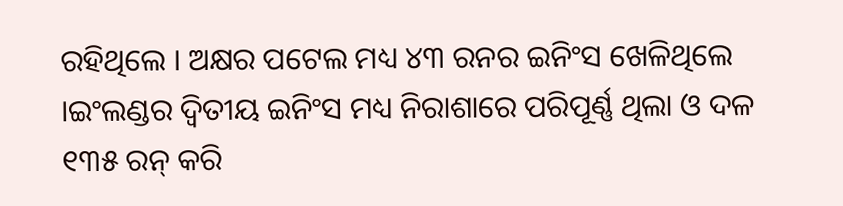ରହିଥିଲେ । ଅକ୍ଷର ପଟେଲ ମଧ୍ୟ ୪୩ ରନର ଇନିଂସ ଖେଳିଥିଲେ ।ଇଂଲଣ୍ଡର ଦ୍ୱିତୀୟ ଇନିଂସ ମଧ୍ୟ ନିରାଶାରେ ପରିପୂର୍ଣ୍ଣ ଥିଲା ଓ ଦଳ ୧୩୫ ରନ୍ କରି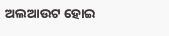ଅଲଆଉଟ ହୋଇ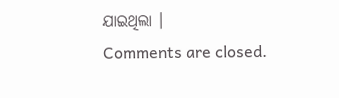ଯାଇଥିଲା ।
Comments are closed.